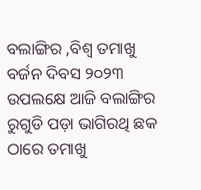ବଲାଙ୍ଗିର ,ବିଶ୍ୱ ତମାଖୁ ବର୍ଜନ ଦିବସ ୨୦୨୩ ଉପଲକ୍ଷେ ଆଜି ବଲାଙ୍ଗିର ରୁଗୁଡି ପଡ଼ା ଭାଗିରଥି ଛକ ଠାରେ ତମାଖୁ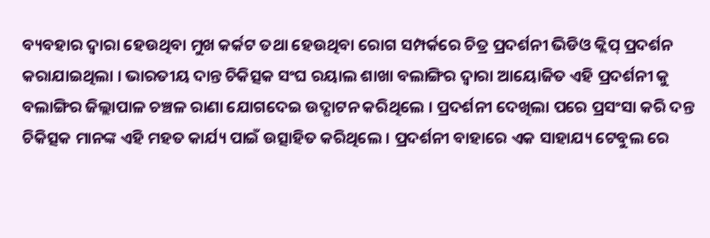ବ୍ୟବହାର ଦ୍ୱାରା ହେଉଥିବା ମୁଖ କର୍କଟ ତଥା ହେଉଥିବା ରୋଗ ସମ୍ପର୍କରେ ଚିତ୍ର ପ୍ରଦର୍ଶନୀ ଭିଡିଓ କ୍ଲିପ୍ ପ୍ରଦର୍ଶନ କରାଯାଇଥିଲା । ଭାରତୀୟ ଦାନ୍ତ ଚିକିତ୍ସକ ସଂଘ ରୟାଲ ଶାଖା ବଲାଙ୍ଗିର ଦ୍ୱାରା ଆୟୋଜିତ ଏହି ପ୍ରଦର୍ଶନୀ କୁ ବଲାଙ୍ଗିର ଜିଲ୍ଲାପାଳ ଚଞ୍ଚଳ ରାଣା ଯୋଗଦେଇ ଉଦ୍ଘାଟନ କରିଥିଲେ । ପ୍ରଦର୍ଶନୀ ଦେଖିଲା ପରେ ପ୍ରସଂସା କରି ଦନ୍ତ ଚିକିତ୍ସକ ମାନଙ୍କ ଏହି ମହତ କାର୍ଯ୍ୟ ପାଇଁ ଉତ୍ସାହିତ କରିଥିଲେ । ପ୍ରଦର୍ଶନୀ ବାହାରେ ଏକ ସାହାଯ୍ୟ ଟେବୁଲ ରେ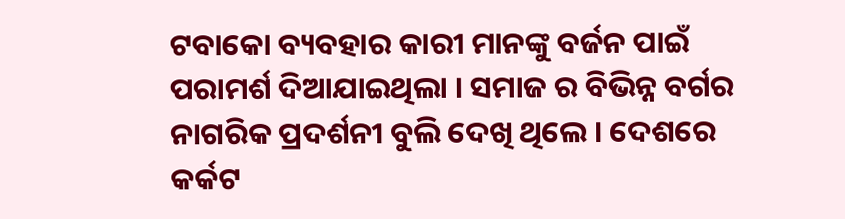ଟବାକୋ ବ୍ୟବହାର କାରୀ ମାନଙ୍କୁ ବର୍ଜନ ପାଇଁ ପରାମର୍ଶ ଦିଆଯାଇଥିଲା । ସମାଜ ର ବିଭିନ୍ନ ବର୍ଗର ନାଗରିକ ପ୍ରଦର୍ଶନୀ ବୁଲି ଦେଖି ଥିଲେ । ଦେଶରେ କର୍କଟ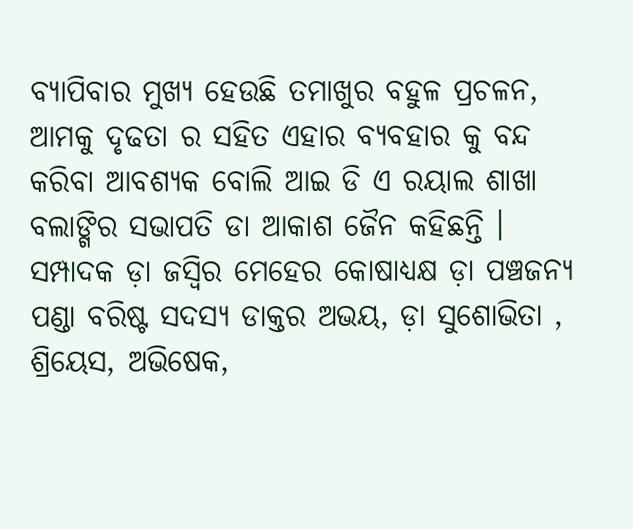ବ୍ୟାପିବାର ମୁଖ୍ୟ ହେଉଛି ତମାଖୁର ବହୁଳ ପ୍ରଚଳନ, ଆମକୁ ଦୃଢତା ର ସହିତ ଏହାର ବ୍ୟବହାର କୁ ବନ୍ଦ କରିବା ଆବଶ୍ୟକ ବୋଲି ଆଇ ଡି ଏ ରୟାଲ ଶାଖା ବଲାଙ୍ଗିର ସଭାପତି ଡା ଆକାଶ ଜୈନ କହିଛନ୍ତି । ସମ୍ପାଦକ ଡ଼ା ଜସ୍ୱିର ମେହେର କୋଷାଧ୍ୟକ୍ଷ ଡ଼ା ପଞ୍ଚଜନ୍ୟ ପଣ୍ଡା ବରିଷ୍ଟ ସଦସ୍ୟ ଡାକ୍ତର ଅଭୟ, ଡ଼ା ସୁଶୋଭିତା , ଶ୍ରିୟେସ, ଅଭିଷେକ,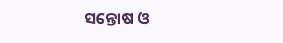ସନ୍ତୋଷ ଓ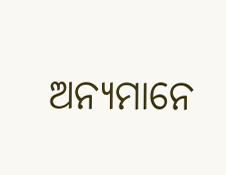ଅନ୍ୟମାନେ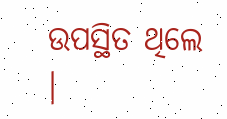ଉପସ୍ଥିତ ଥିଲେ ।